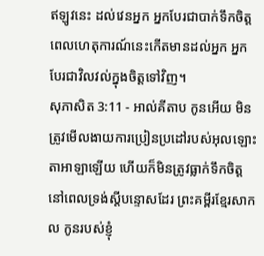ឥឡូវនេះ ដល់វេនអ្នក អ្នកបែរជាបាក់ទឹកចិត្ត ពេលហេតុការណ៍នេះកើតមានដល់អ្នក អ្នកបែរជាវិលវល់ក្នុងចិត្តទៅវិញ។
សុភាសិត 3:11 - អាល់គីតាប កូនអើយ មិនត្រូវមើលងាយការប្រៀនប្រដៅរបស់អុលឡោះតាអាឡាឡើយ ហើយក៏មិនត្រូវធ្លាក់ទឹកចិត្ត នៅពេលទ្រង់ស្ដីបន្ទោសដែរ ព្រះគម្ពីរខ្មែរសាកល កូនរបស់ខ្ញុំ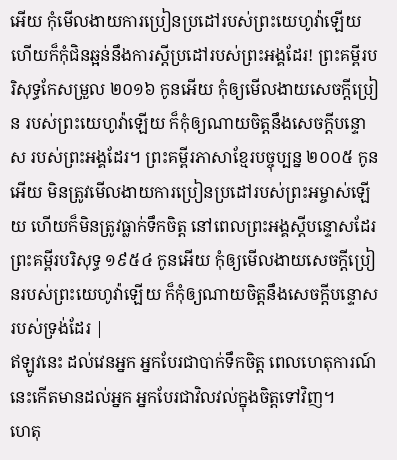អើយ កុំមើលងាយការប្រៀនប្រដៅរបស់ព្រះយេហូវ៉ាឡើយ ហើយក៏កុំជិនឆ្អន់នឹងការស្ដីប្រដៅរបស់ព្រះអង្គដែរ! ព្រះគម្ពីរបរិសុទ្ធកែសម្រួល ២០១៦ កូនអើយ កុំឲ្យមើលងាយសេចក្ដីប្រៀន របស់ព្រះយេហូវ៉ាឡើយ ក៏កុំឲ្យណាយចិត្តនឹងសេចក្ដីបន្ទោស របស់ព្រះអង្គដែរ។ ព្រះគម្ពីរភាសាខ្មែរបច្ចុប្បន្ន ២០០៥ កូនអើយ មិនត្រូវមើលងាយការប្រៀនប្រដៅរបស់ព្រះអម្ចាស់ឡើយ ហើយក៏មិនត្រូវធ្លាក់ទឹកចិត្ត នៅពេលព្រះអង្គស្ដីបន្ទោសដែរ ព្រះគម្ពីរបរិសុទ្ធ ១៩៥៤ កូនអើយ កុំឲ្យមើលងាយសេចក្ដីប្រៀនរបស់ព្រះយេហូវ៉ាឡើយ ក៏កុំឲ្យណាយចិត្តនឹងសេចក្ដីបន្ទោសរបស់ទ្រង់ដែរ |
ឥឡូវនេះ ដល់វេនអ្នក អ្នកបែរជាបាក់ទឹកចិត្ត ពេលហេតុការណ៍នេះកើតមានដល់អ្នក អ្នកបែរជាវិលវល់ក្នុងចិត្តទៅវិញ។
ហេតុ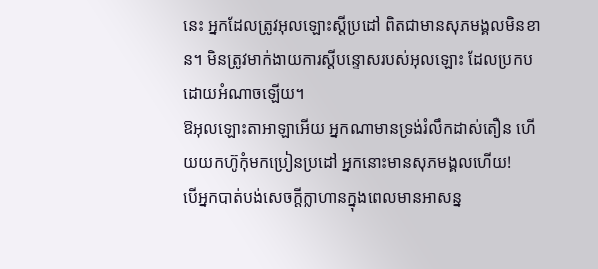នេះ អ្នកដែលត្រូវអុលឡោះស្តីប្រដៅ ពិតជាមានសុភមង្គលមិនខាន។ មិនត្រូវមាក់ងាយការស្តីបន្ទោសរបស់អុលឡោះ ដែលប្រកបដោយអំណាចឡើយ។
ឱអុលឡោះតាអាឡាអើយ អ្នកណាមានទ្រង់រំលឹកដាស់តឿន ហើយយកហ៊ូកុំមកប្រៀនប្រដៅ អ្នកនោះមានសុភមង្គលហើយ!
បើអ្នកបាត់បង់សេចក្ដីក្លាហានក្នុងពេលមានអាសន្ន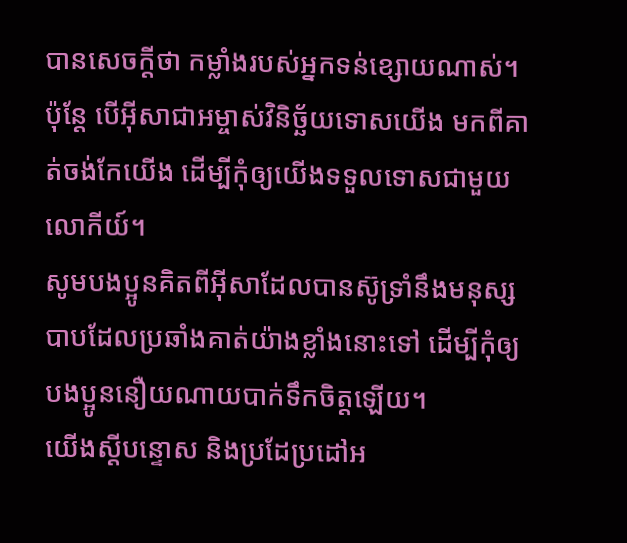បានសេចក្ដីថា កម្លាំងរបស់អ្នកទន់ខ្សោយណាស់។
ប៉ុន្ដែ បើអ៊ីសាជាអម្ចាស់វិនិច្ឆ័យទោសយើង មកពីគាត់ចង់កែយើង ដើម្បីកុំឲ្យយើងទទួលទោសជាមួយលោកីយ៍។
សូមបងប្អូនគិតពីអ៊ីសាដែលបានស៊ូទ្រាំនឹងមនុស្សបាបដែលប្រឆាំងគាត់យ៉ាងខ្លាំងនោះទៅ ដើម្បីកុំឲ្យបងប្អូននឿយណាយបាក់ទឹកចិត្ដឡើយ។
យើងស្ដីបន្ទោស និងប្រដែប្រដៅអ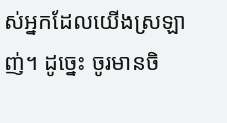ស់អ្នកដែលយើងស្រឡាញ់។ ដូច្នេះ ចូរមានចិ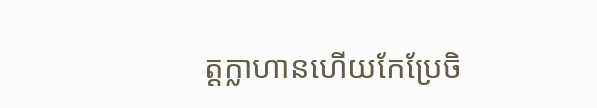ត្ដក្លាហានហើយកែប្រែចិ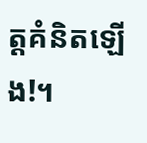ត្ដគំនិតឡើង!។